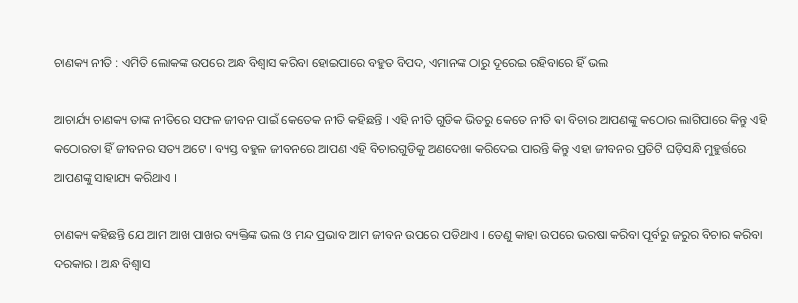ଚାଣକ୍ୟ ନୀତି : ଏମିତି ଲୋକଙ୍କ ଉପରେ ଅନ୍ଧ ବିଶ୍ୱାସ କରିବା ହୋଇପାରେ ବହୁତ ବିପଦ, ଏମାନଙ୍କ ଠାରୁ ଦୂରେଇ ରହିବାରେ ହିଁ ଭଲ

ଆଚାର୍ଯ୍ୟ ଚାଣକ୍ୟ ତାଙ୍କ ନୀତିରେ ସଫଳ ଜୀବନ ପାଇଁ କେତେକ ନୀତି କହିଛନ୍ତି । ଏହି ନୀତି ଗୁଡିକ ଭିତରୁ କେତେ ନୀତି ଵା ବିଚାର ଆପଣଙ୍କୁ କଠୋର ଲାଗିପାରେ କିନ୍ତୁ ଏହି କଠୋରତା ହିଁ ଜୀବନର ସତ୍ୟ ଅଟେ । ବ୍ୟସ୍ତ ବହୁଳ ଜୀବନରେ ଆପଣ ଏହି ବିଚାରଗୁଡିକୁ ଅଣଦେଖା କରିଦେଇ ପାରନ୍ତି କିନ୍ତୁ ଏହା ଜୀବନର ପ୍ରତିଟି ଘଡ଼ିସନ୍ଧି ମୁହୁର୍ତ୍ତରେ ଆପଣଙ୍କୁ ସାହାଯ୍ୟ କରିଥାଏ ।

ଚାଣକ୍ୟ କହିଛନ୍ତି ଯେ ଆମ ଆଖ ପାଖର ବ୍ୟକ୍ତିଙ୍କ ଭଲ ଓ ମନ୍ଦ ପ୍ରଭାବ ଆମ ଜୀବନ ଉପରେ ପଡିଥାଏ । ତେଣୁ କାହା ଉପରେ ଭରଷା କରିବା ପୂର୍ବରୁ ଜରୁର ବିଚାର କରିବା ଦରକାର । ଅନ୍ଧ ବିଶ୍ୱାସ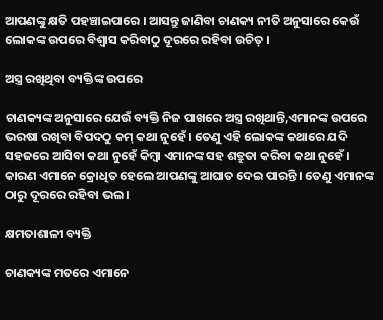ଆପଣଙ୍କୁ କ୍ଷତି ପହଞ୍ଚାଇପାରେ । ଆସନ୍ତୁ ଜାଣିବା ଚାଣକ୍ୟ ନୀତି ଅନୁସାରେ କେଉଁ ଲୋକଙ୍କ ଉପରେ ବିଶ୍ୱାସ କରିବାଠୁ ଦୂରରେ ରହିବା ଉଚିତ୍‌ ।

ଅସ୍ତ୍ର ରଖିଥିବା ବ୍ୟକ୍ତିଙ୍କ ଉପରେ

ଚାଣକ୍ୟଙ୍କ ଅନୁସାରେ ଯେଉଁ ବ୍ୟକ୍ତି ନିଜ ପାଖରେ ଅସ୍ତ୍ର ରଖିଥାନ୍ତି,ଏମାନଙ୍କ ଉପରେ ଭରଷା ରଖିବା ବିପଦଠୁ କମ୍‌ କଥା ନୁହେଁ । ତେଣୁ ଏହି ଲୋକଙ୍କ କଥାରେ ଯଦି ସହଜରେ ଆସିବା କଥା ନୁହେଁ କିମ୍ବା ଏମାନଙ୍କ ସହ ଶତ୍ରୁତା କରିବା କଥା ନୁହେଁ । କାରଣ ଏମାନେ କ୍ରୋଧିତ ହେଲେ ଆପଣଙ୍କୁ ଆଘାତ ଦେଇ ପାରନ୍ତି । ତେଣୁ ଏମାନଙ୍କ ଠାରୁ ଦୂରରେ ରହିବା ଭଲ ।

କ୍ଷମତାଶାଳୀ ବ୍ୟକ୍ତି

ଚାଣକ୍ୟଙ୍କ ମତରେ ଏମାନେ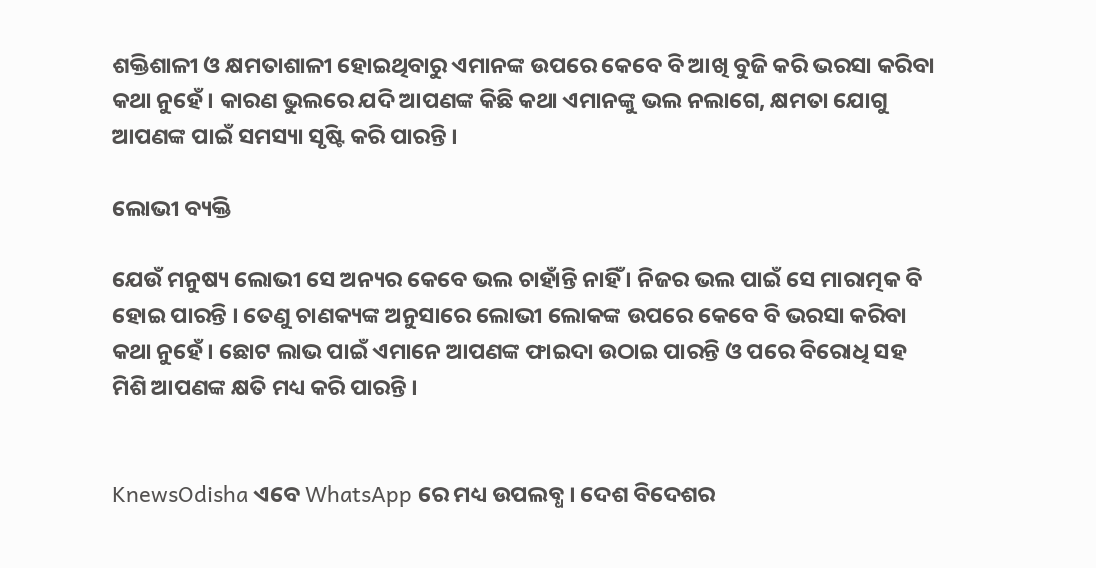ଶକ୍ତିଶାଳୀ ଓ କ୍ଷମତାଶାଳୀ ହୋଇଥିବାରୁ ଏମାନଙ୍କ ଉପରେ କେବେ ବି ଆଖି ବୁଜି କରି ଭରସା କରିବା କଥା ନୁହେଁ । କାରଣ ଭୁଲରେ ଯଦି ଆପଣଙ୍କ କିଛି କଥା ଏମାନଙ୍କୁ ଭଲ ନଲାଗେ, କ୍ଷମତା ଯୋଗୁ ଆପଣଙ୍କ ପାଇଁ ସମସ୍ୟା ସୃଷ୍ଟି କରି ପାରନ୍ତି ।

ଲୋଭୀ ବ୍ୟକ୍ତି

ଯେଉଁ ମନୁଷ୍ୟ ଲୋଭୀ ସେ ଅନ୍ୟର କେବେ ଭଲ ଚାହାଁନ୍ତି ନାହିଁ । ନିଜର ଭଲ ପାଇଁ ସେ ମାରାତ୍ମକ ବି ହୋଇ ପାରନ୍ତି । ତେଣୁ ଚାଣକ୍ୟଙ୍କ ଅନୁସାରେ ଲୋଭୀ ଲୋକଙ୍କ ଉପରେ କେବେ ବି ଭରସା କରିବା କଥା ନୁହେଁ । ଛୋଟ ଲାଭ ପାଇଁ ଏମାନେ ଆପଣଙ୍କ ଫାଇଦା ଉଠାଇ ପାରନ୍ତି ଓ ପରେ ବିରୋଧି ସହ ମିଶି ଆପଣଙ୍କ କ୍ଷତି ମଧ୍ୟ କରି ପାରନ୍ତି ।


KnewsOdisha ଏବେ WhatsApp ରେ ମଧ୍ୟ ଉପଲବ୍ଧ । ଦେଶ ବିଦେଶର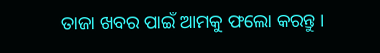ତାଜା ଖବର ପାଇଁ ଆମକୁ ଫଲୋ କରନ୍ତୁ ।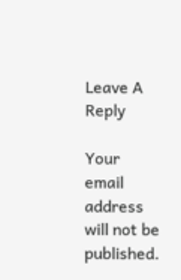Leave A Reply

Your email address will not be published.